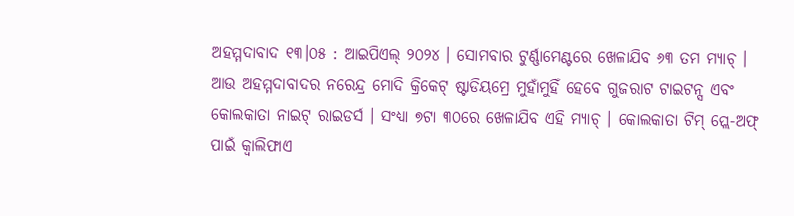ଅହମ୍ମଦାବାଦ ୧୩।୦୫ : ଆଇପିଏଲ୍ ୨୦୨୪ । ସୋମବାର ଟୁର୍ଣ୍ଣାମେଣ୍ଟରେ ଖେଳାଯିବ ୬୩ ତମ ମ୍ୟାଚ୍ । ଆଉ ଅହମ୍ମଦାବାଦର ନରେନ୍ଦ୍ର ମୋଦି କ୍ରିକେଟ୍ ଷ୍ଟାଡିୟମ୍ରେ ମୁହାଁମୁହିଁ ହେବେ ଗୁଜରାଟ ଟାଇଟନ୍ସ ଏବଂ କୋଲକାତା ନାଇଟ୍ ରାଇଡର୍ସ । ସଂଧ୍ୟା ୭ଟା ୩୦ରେ ଖେଳାଯିବ ଏହି ମ୍ୟାଚ୍ । କୋଲକାତା ଟିମ୍ ପ୍ଲେ-ଅଫ୍ ପାଇଁ କ୍ୱାଲିଫାଏ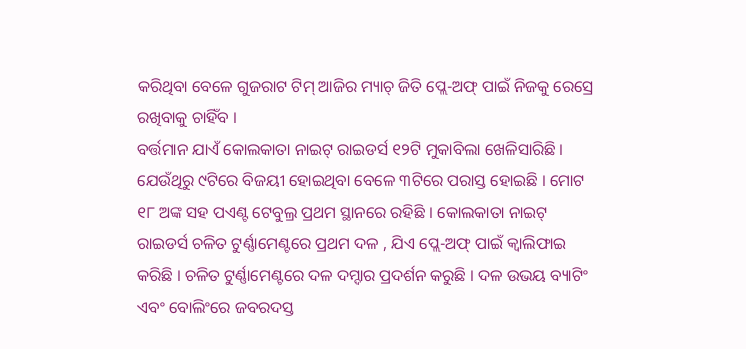କରିଥିବା ବେଳେ ଗୁଜରାଟ ଟିମ୍ ଆଜିର ମ୍ୟାଚ୍ ଜିତି ପ୍ଲେ-ଅଫ୍ ପାଇଁ ନିଜକୁ ରେସ୍ରେ ରଖିବାକୁ ଚାହିଁବ ।
ବର୍ତ୍ତମାନ ଯାଏଁ କୋଲକାତା ନାଇଟ୍ ରାଇଡର୍ସ ୧୨ଟି ମୁକାବିଲା ଖେଳିସାରିଛି । ଯେଉଁଥିରୁ ୯ଟିରେ ବିଜୟୀ ହୋଇଥିବା ବେଳେ ୩ଟିରେ ପରାସ୍ତ ହୋଇଛି । ମୋଟ ୧୮ ଅଙ୍କ ସହ ପଏଣ୍ଟ ଟେବୁଲ୍ର ପ୍ରଥମ ସ୍ଥାନରେ ରହିଛି । କୋଲକାତା ନାଇଟ୍ ରାଇଡର୍ସ ଚଳିତ ଟୁର୍ଣ୍ଣାମେଣ୍ଟରେ ପ୍ରଥମ ଦଳ , ଯିଏ ପ୍ଲେ-ଅଫ୍ ପାଇଁ କ୍ୱାଲିଫାଇ କରିଛି । ଚଳିତ ଟୁର୍ଣ୍ଣାମେଣ୍ଟରେ ଦଳ ଦମ୍ଦାର ପ୍ରଦର୍ଶନ କରୁଛି । ଦଳ ଉଭୟ ବ୍ୟାଟିଂ ଏବଂ ବୋଲିଂରେ ଜବରଦସ୍ତ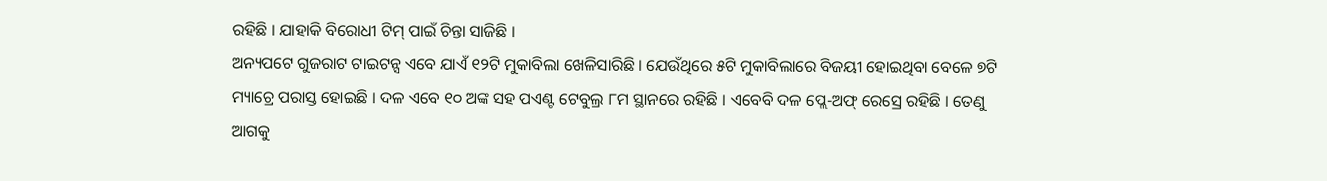ରହିଛି । ଯାହାକି ବିରୋଧୀ ଟିମ୍ ପାଇଁ ଚିନ୍ତା ସାଜିଛି ।
ଅନ୍ୟପଟେ ଗୁଜରାଟ ଟାଇଟନ୍ସ ଏବେ ଯାଏଁ ୧୨ଟି ମୁକାବିଲା ଖେଳିସାରିଛି । ଯେଉଁଥିରେ ୫ଟି ମୁକାବିଲାରେ ବିଜୟୀ ହୋଇଥିବା ବେଳେ ୭ଟି ମ୍ୟାଚ୍ରେ ପରାସ୍ତ ହୋଇଛି । ଦଳ ଏବେ ୧୦ ଅଙ୍କ ସହ ପଏଣ୍ଟ ଟେବୁଲ୍ର ୮ମ ସ୍ଥାନରେ ରହିଛି । ଏବେବି ଦଳ ପ୍ଲେ-ଅଫ୍ ରେସ୍ରେ ରହିଛି । ତେଣୁ ଆଗକୁ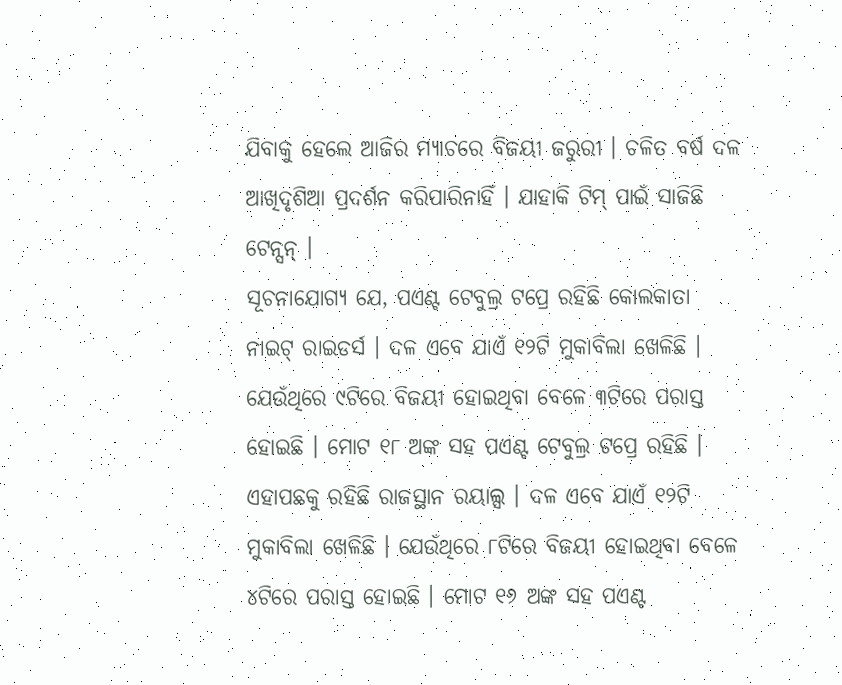ଯିବାକୁ ହେଲେ ଆଜିର ମ୍ୟାଚରେ ବିଜୟୀ ଜରୁରୀ । ଚଳିତ ବର୍ଷ ଦଳ ଆଖିଦୃଶିଆ ପ୍ରଦର୍ଶନ କରିପାରିନାହିଁ । ଯାହାକି ଟିମ୍ ପାଇଁ ସାଜିଛି ଟେନ୍ସନ୍ ।
ସୂଚନାଯୋଗ୍ୟ ଯେ, ପଏଣ୍ଟ ଟେବୁଲ୍ର ଟପ୍ରେ ରହିଛି କୋଲକାତା ନାଇଟ୍ ରାଇଡର୍ସ । ଦଳ ଏବେ ଯାଏଁ ୧୨ଟି ମୁକାବିଲା ଖେଳିଛି । ଯେଉଁଥିରେ ୯ଟିରେ ବିଜୟୀ ହୋଇଥିବା ବେଳେ ୩ଟିରେ ପରାସ୍ତ ହୋଇଛି । ମୋଟ ୧୮ ଅଙ୍କ ସହ ପଏଣ୍ଟ ଟେବୁଲ୍ର ଟପ୍ରେ ରହିଛି । ଏହାପଛକୁ ରହିଛି ରାଜସ୍ଥାନ ରୟାଲ୍ସ । ଦଳ ଏବେ ଯାଏଁ ୧୨ଟି ମୁକାବିଲା ଖେଳିଛି । ଯେଉଁଥିରେ ୮ଟିରେ ବିଜୟୀ ହୋଇଥିବା ବେଳେ ୪ଟିରେ ପରାସ୍ତ ହୋଇଛି । ମୋଟ ୧୬ ଅଙ୍କ ସହ ପଏଣ୍ଟ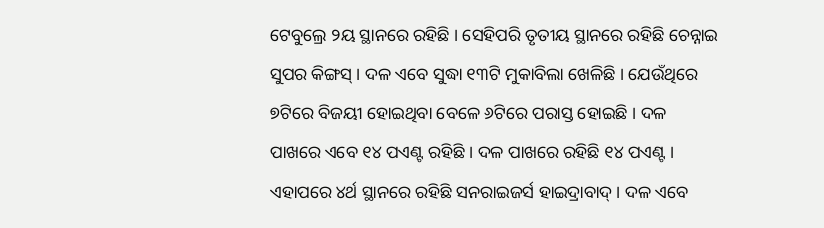ଟେବୁଲ୍ରେ ୨ୟ ସ୍ଥାନରେ ରହିଛି । ସେହିପରି ତୃତୀୟ ସ୍ଥାନରେ ରହିଛି ଚେନ୍ନାଇ ସୁପର କିଙ୍ଗସ୍ । ଦଳ ଏବେ ସୁଦ୍ଧା ୧୩ଟି ମୁକାବିଲା ଖେଳିଛି । ଯେଉଁଥିରେ ୭ଟିରେ ବିଜୟୀ ହୋଇଥିବା ବେଳେ ୬ଟିରେ ପରାସ୍ତ ହୋଇଛି । ଦଳ ପାଖରେ ଏବେ ୧୪ ପଏଣ୍ଟ ରହିଛି । ଦଳ ପାଖରେ ରହିଛି ୧୪ ପଏଣ୍ଟ । ଏହାପରେ ୪ର୍ଥ ସ୍ଥାନରେ ରହିଛି ସନରାଇଜର୍ସ ହାଇଦ୍ରାବାଦ୍ । ଦଳ ଏବେ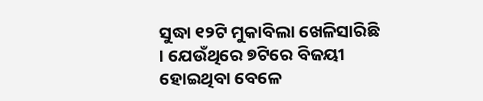ସୁଦ୍ଧା ୧୨ଟି ମୁକାବିଲା ଖେଳିସାରିଛି । ଯେଉଁଥିରେ ୭ଟିରେ ବିଜୟୀ ହୋଇଥିବା ବେଳେ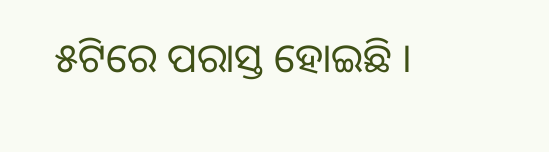୫ଟିରେ ପରାସ୍ତ ହୋଇଛି ।